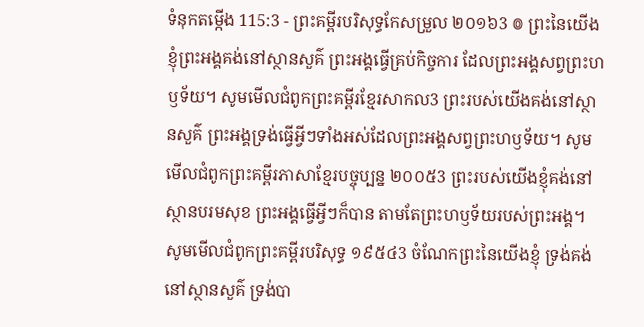ទំនុកតម្កើង 115:3 - ព្រះគម្ពីរបរិសុទ្ធកែសម្រួល ២០១៦3 ៙ ព្រះនៃយើងខ្ញុំព្រះអង្គគង់នៅស្ថានសួគ៌ ព្រះអង្គធ្វើគ្រប់កិច្ចការ ដែលព្រះអង្គសព្វព្រះហឫទ័យ។ សូមមើលជំពូកព្រះគម្ពីរខ្មែរសាកល3 ព្រះរបស់យើងគង់នៅស្ថានសួគ៌ ព្រះអង្គទ្រង់ធ្វើអ្វីៗទាំងអស់ដែលព្រះអង្គសព្វព្រះហឫទ័យ។ សូមមើលជំពូកព្រះគម្ពីរភាសាខ្មែរបច្ចុប្បន្ន ២០០៥3 ព្រះរបស់យើងខ្ញុំគង់នៅស្ថានបរមសុខ ព្រះអង្គធ្វើអ្វីៗក៏បាន តាមតែព្រះហឫទ័យរបស់ព្រះអង្គ។ សូមមើលជំពូកព្រះគម្ពីរបរិសុទ្ធ ១៩៥៤3 ចំណែកព្រះនៃយើងខ្ញុំ ទ្រង់គង់នៅស្ថានសួគ៌ ទ្រង់បា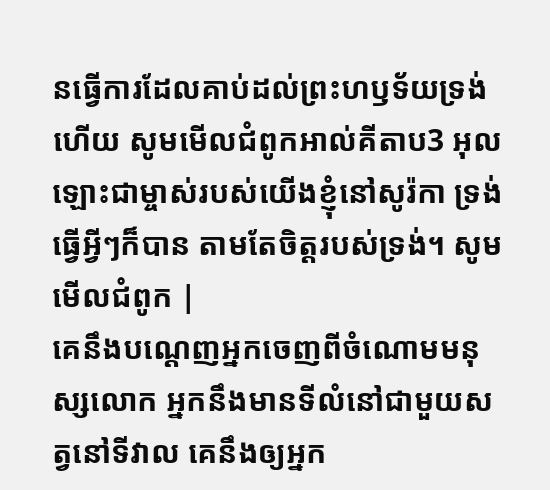នធ្វើការដែលគាប់ដល់ព្រះហឫទ័យទ្រង់ហើយ សូមមើលជំពូកអាល់គីតាប3 អុលឡោះជាម្ចាស់របស់យើងខ្ញុំនៅសូរ៉កា ទ្រង់ធ្វើអ្វីៗក៏បាន តាមតែចិត្តរបស់ទ្រង់។ សូមមើលជំពូក |
គេនឹងបណ្តេញអ្នកចេញពីចំណោមមនុស្សលោក អ្នកនឹងមានទីលំនៅជាមួយសត្វនៅទីវាល គេនឹងឲ្យអ្នក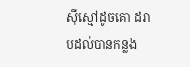ស៊ីស្មៅដូចគោ ដរាបដល់បានកន្លង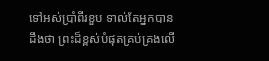ទៅអស់ប្រាំពីរខួប ទាល់តែអ្នកបានដឹងថា ព្រះដ៏ខ្ពស់បំផុតគ្រប់គ្រងលើ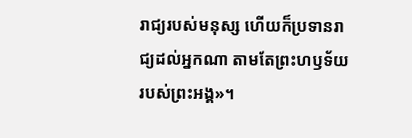រាជ្យរបស់មនុស្ស ហើយក៏ប្រទានរាជ្យដល់អ្នកណា តាមតែព្រះហឫទ័យរបស់ព្រះអង្គ»។